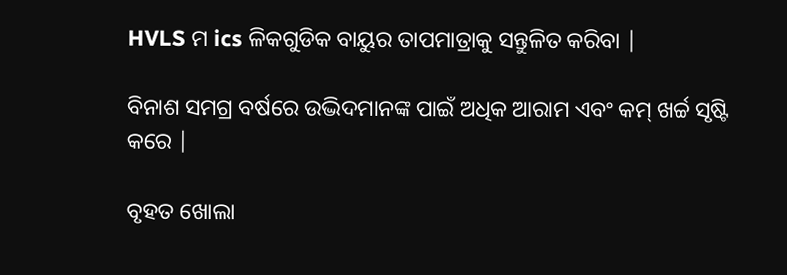HVLS ମ ics ଳିକଗୁଡିକ ବାୟୁର ତାପମାତ୍ରାକୁ ସନ୍ତୁଳିତ କରିବା |

ବିନାଶ ସମଗ୍ର ବର୍ଷରେ ଉଦ୍ଭିଦମାନଙ୍କ ପାଇଁ ଅଧିକ ଆରାମ ଏବଂ କମ୍ ଖର୍ଚ୍ଚ ସୃଷ୍ଟି କରେ |

ବୃହତ ଖୋଲା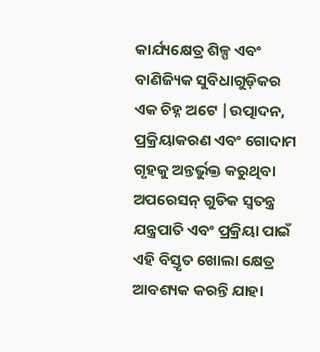କାର୍ଯ୍ୟକ୍ଷେତ୍ର ଶିଳ୍ପ ଏବଂ ବାଣିଜ୍ୟିକ ସୁବିଧାଗୁଡ଼ିକର ଏକ ଚିହ୍ନ ଅଟେ |ଉତ୍ପାଦନ, ପ୍ରକ୍ରିୟାକରଣ ଏବଂ ଗୋଦାମ ଗୃହକୁ ଅନ୍ତର୍ଭୁକ୍ତ କରୁଥିବା ଅପରେସନ୍ ଗୁଡିକ ସ୍ୱତନ୍ତ୍ର ଯନ୍ତ୍ରପାତି ଏବଂ ପ୍ରକ୍ରିୟା ପାଇଁ ଏହି ବିସ୍ତୃତ ଖୋଲା କ୍ଷେତ୍ର ଆବଶ୍ୟକ କରନ୍ତି ଯାହା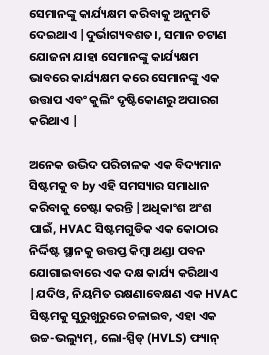ସେମାନଙ୍କୁ କାର୍ଯ୍ୟକ୍ଷମ କରିବାକୁ ଅନୁମତି ଦେଇଥାଏ |ଦୁର୍ଭାଗ୍ୟବଶତ।, ସମାନ ଚଟାଣ ଯୋଜନା ଯାହା ସେମାନଙ୍କୁ କାର୍ଯ୍ୟକ୍ଷମ ଭାବରେ କାର୍ଯ୍ୟକ୍ଷମ କରେ ସେମାନଙ୍କୁ ଏକ ଉତ୍ତାପ ଏବଂ କୁଲିଂ ଦୃଷ୍ଟିକୋଣରୁ ଅପାରଗ କରିଥାଏ |

ଅନେକ ଉଦ୍ଭିଦ ପରିଚାଳକ ଏକ ବିଦ୍ୟମାନ ସିଷ୍ଟମକୁ ବ by ଏହି ସମସ୍ୟାର ସମାଧାନ କରିବାକୁ ଚେଷ୍ଟା କରନ୍ତି |ଅଧିକାଂଶ ଅଂଶ ପାଇଁ, HVAC ସିଷ୍ଟମଗୁଡିକ ଏକ କୋଠାର ନିର୍ଦ୍ଦିଷ୍ଟ ସ୍ଥାନକୁ ଉତ୍ତପ୍ତ କିମ୍ବା ଥଣ୍ଡା ପବନ ଯୋଗାଇବାରେ ଏକ ଦକ୍ଷ କାର୍ଯ୍ୟ କରିଥାଏ |ଯଦିଓ, ନିୟମିତ ରକ୍ଷଣାବେକ୍ଷଣ ଏକ HVAC ସିଷ୍ଟମକୁ ସୁରୁଖୁରୁରେ ଚଳାଇବ, ଏହା ଏକ ଉଚ୍ଚ-ଭଲ୍ୟୁମ୍, ଲୋ-ସ୍ପିଡ୍ (HVLS) ଫ୍ୟାନ୍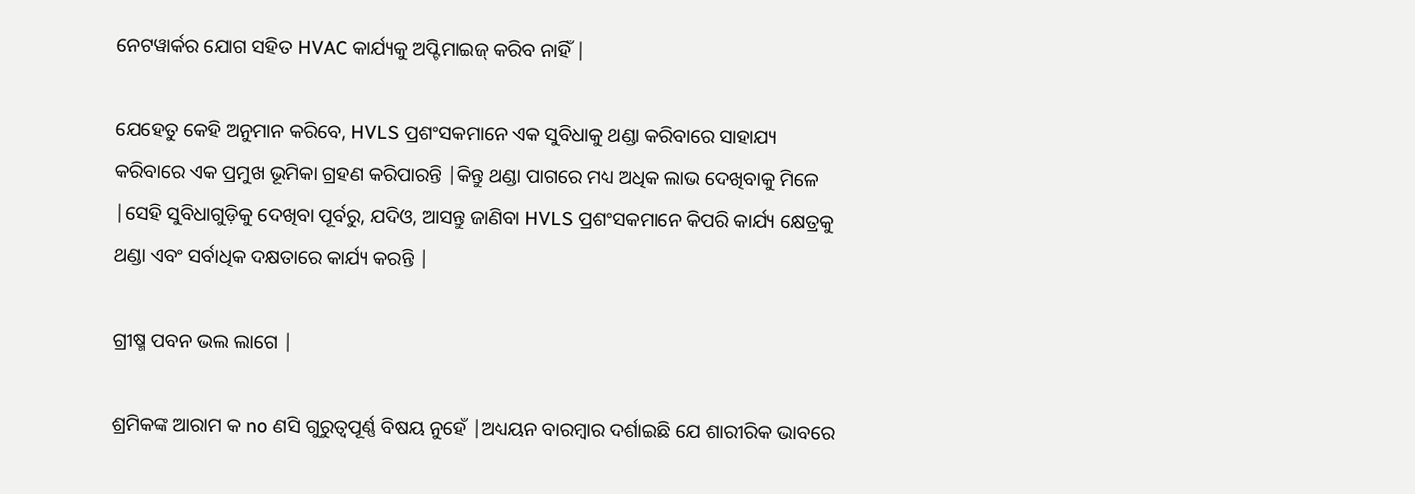ନେଟୱାର୍କର ଯୋଗ ସହିତ HVAC କାର୍ଯ୍ୟକୁ ଅପ୍ଟିମାଇଜ୍ କରିବ ନାହିଁ |

ଯେହେତୁ କେହି ଅନୁମାନ କରିବେ, HVLS ପ୍ରଶଂସକମାନେ ଏକ ସୁବିଧାକୁ ଥଣ୍ଡା କରିବାରେ ସାହାଯ୍ୟ କରିବାରେ ଏକ ପ୍ରମୁଖ ଭୂମିକା ଗ୍ରହଣ କରିପାରନ୍ତି |କିନ୍ତୁ ଥଣ୍ଡା ପାଗରେ ମଧ୍ୟ ଅଧିକ ଲାଭ ଦେଖିବାକୁ ମିଳେ |ସେହି ସୁବିଧାଗୁଡ଼ିକୁ ଦେଖିବା ପୂର୍ବରୁ, ଯଦିଓ, ଆସନ୍ତୁ ଜାଣିବା HVLS ପ୍ରଶଂସକମାନେ କିପରି କାର୍ଯ୍ୟ କ୍ଷେତ୍ରକୁ ଥଣ୍ଡା ଏବଂ ସର୍ବାଧିକ ଦକ୍ଷତାରେ କାର୍ଯ୍ୟ କରନ୍ତି |

ଗ୍ରୀଷ୍ମ ପବନ ଭଲ ଲାଗେ |

ଶ୍ରମିକଙ୍କ ଆରାମ କ no ଣସି ଗୁରୁତ୍ୱପୂର୍ଣ୍ଣ ବିଷୟ ନୁହେଁ |ଅଧ୍ୟୟନ ବାରମ୍ବାର ଦର୍ଶାଇଛି ଯେ ଶାରୀରିକ ଭାବରେ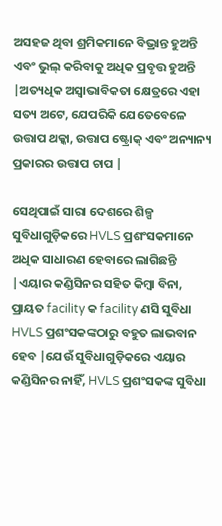ଅସହଜ ଥିବା ଶ୍ରମିକମାନେ ବିଭ୍ରାନ୍ତ ହୁଅନ୍ତି ଏବଂ ଭୁଲ୍ କରିବାକୁ ଅଧିକ ପ୍ରବୃତ୍ତ ହୁଅନ୍ତି |ଅତ୍ୟଧିକ ଅସ୍ୱାଭାବିକତା କ୍ଷେତ୍ରରେ ଏହା ସତ୍ୟ ଅଟେ, ଯେପରିକି ଯେତେବେଳେ ଉତ୍ତାପ ଥକ୍କା, ଉତ୍ତାପ ଷ୍ଟ୍ରୋକ୍ ଏବଂ ଅନ୍ୟାନ୍ୟ ପ୍ରକାରର ଉତ୍ତାପ ଚାପ |

ସେଥିପାଇଁ ସାରା ଦେଶରେ ଶିଳ୍ପ ସୁବିଧାଗୁଡ଼ିକରେ HVLS ପ୍ରଶଂସକମାନେ ଅଧିକ ସାଧାରଣ ହେବାରେ ଲାଗିଛନ୍ତି |ଏୟାର କଣ୍ଡିସିନର ସହିତ କିମ୍ବା ବିନା, ପ୍ରାୟତ facility କ facility ଣସି ସୁବିଧା HVLS ପ୍ରଶଂସକଙ୍କଠାରୁ ବହୁତ ଲାଭବାନ ହେବ |ଯେଉଁ ସୁବିଧାଗୁଡ଼ିକରେ ଏୟାର କଣ୍ଡିସିନର ନାହିଁ, HVLS ପ୍ରଶଂସକଙ୍କ ସୁବିଧା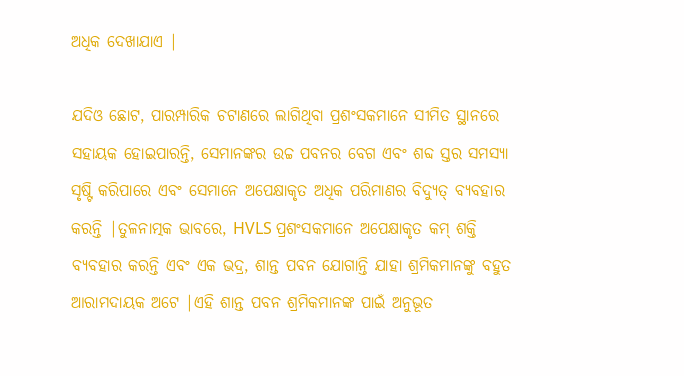ଅଧିକ ଦେଖାଯାଏ |

ଯଦିଓ ଛୋଟ, ପାରମ୍ପାରିକ ଚଟାଣରେ ଲାଗିଥିବା ପ୍ରଶଂସକମାନେ ସୀମିତ ସ୍ଥାନରେ ସହାୟକ ହୋଇପାରନ୍ତି, ସେମାନଙ୍କର ଉଚ୍ଚ ପବନର ବେଗ ଏବଂ ଶବ୍ଦ ସ୍ତର ସମସ୍ୟା ସୃଷ୍ଟି କରିପାରେ ଏବଂ ସେମାନେ ଅପେକ୍ଷାକୃତ ଅଧିକ ପରିମାଣର ବିଦ୍ୟୁତ୍ ବ୍ୟବହାର କରନ୍ତି |ତୁଳନାତ୍ମକ ଭାବରେ, HVLS ପ୍ରଶଂସକମାନେ ଅପେକ୍ଷାକୃତ କମ୍ ଶକ୍ତି ବ୍ୟବହାର କରନ୍ତି ଏବଂ ଏକ ଭଦ୍ର, ଶାନ୍ତ ପବନ ଯୋଗାନ୍ତି ଯାହା ଶ୍ରମିକମାନଙ୍କୁ ବହୁତ ଆରାମଦାୟକ ଅଟେ |ଏହି ଶାନ୍ତ ପବନ ଶ୍ରମିକମାନଙ୍କ ପାଇଁ ଅନୁଭୂତ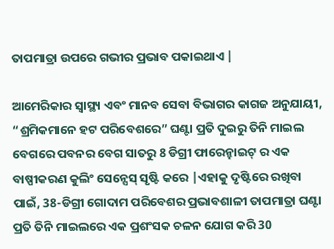ତାପମାତ୍ରା ଉପରେ ଗଭୀର ପ୍ରଭାବ ପକାଇଥାଏ |

ଆମେରିକାର ସ୍ୱାସ୍ଥ୍ୟ ଏବଂ ମାନବ ସେବା ବିଭାଗର କାଗଜ ଅନୁଯାୟୀ, “ଶ୍ରମିକମାନେ ହଟ ପରିବେଶରେ” ଘଣ୍ଟା ପ୍ରତି ଦୁଇରୁ ତିନି ମାଇଲ ବେଗରେ ପବନର ବେଗ ସାତରୁ 8 ଡିଗ୍ରୀ ଫାରେନ୍ହାଇଟ୍ ର ଏକ ବାଷ୍ପୀକରଣ କୁଲିଂ ସେନ୍ସେସ୍ ସୃଷ୍ଟି କରେ |ଏହାକୁ ଦୃଷ୍ଟିରେ ରଖିବା ପାଇଁ, 38-ଡିଗ୍ରୀ ଗୋଦାମ ପରିବେଶର ପ୍ରଭାବଶାଳୀ ତାପମାତ୍ରା ଘଣ୍ଟା ପ୍ରତି ତିନି ମାଇଲରେ ଏକ ପ୍ରଶଂସକ ଚଳନ ଯୋଗ କରି 30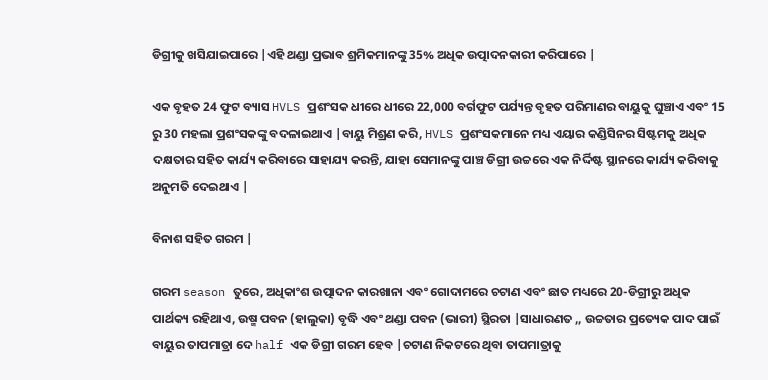ଡିଗ୍ରୀକୁ ଖସିଯାଇପାରେ |ଏହି ଥଣ୍ଡା ପ୍ରଭାବ ଶ୍ରମିକମାନଙ୍କୁ 35% ଅଧିକ ଉତ୍ପାଦନକାରୀ କରିପାରେ |

ଏକ ବୃହତ 24 ଫୁଟ ବ୍ୟାସ HVLS ପ୍ରଶଂସକ ଧୀରେ ଧୀରେ 22,000 ବର୍ଗଫୁଟ ପର୍ଯ୍ୟନ୍ତ ବୃହତ ପରିମାଣର ବାୟୁକୁ ଘୁଞ୍ଚାଏ ଏବଂ 15 ରୁ 30 ମହଲା ପ୍ରଶଂସକଙ୍କୁ ବଦଳାଇଥାଏ |ବାୟୁ ମିଶ୍ରଣ କରି, HVLS ପ୍ରଶଂସକମାନେ ମଧ୍ୟ ଏୟାର କଣ୍ଡିସିନର ସିଷ୍ଟମକୁ ଅଧିକ ଦକ୍ଷତାର ସହିତ କାର୍ଯ୍ୟ କରିବାରେ ସାହାଯ୍ୟ କରନ୍ତି, ଯାହା ସେମାନଙ୍କୁ ପାଞ୍ଚ ଡିଗ୍ରୀ ଉଚ୍ଚରେ ଏକ ନିର୍ଦ୍ଦିଷ୍ଟ ସ୍ଥାନରେ କାର୍ଯ୍ୟ କରିବାକୁ ଅନୁମତି ଦେଇଥାଏ |

ବିନାଶ ସହିତ ଗରମ |

ଗରମ season ତୁରେ, ଅଧିକାଂଶ ଉତ୍ପାଦନ କାରଖାନା ଏବଂ ଗୋଦାମରେ ଚଟାଣ ଏବଂ ଛାତ ମଧ୍ୟରେ 20-ଡିଗ୍ରୀରୁ ଅଧିକ ପାର୍ଥକ୍ୟ ରହିଥାଏ, ଉଷ୍ମ ପବନ (ହାଲୁକା) ବୃଦ୍ଧି ଏବଂ ଥଣ୍ଡା ପବନ (ଭାରୀ) ସ୍ଥିରତା |ସାଧାରଣତ ,, ଉଚ୍ଚତାର ପ୍ରତ୍ୟେକ ପାଦ ପାଇଁ ବାୟୁର ତାପମାତ୍ରା ଦେ half ଏକ ଡିଗ୍ରୀ ଗରମ ହେବ |ଚଟାଣ ନିକଟରେ ଥିବା ତାପମାତ୍ରାକୁ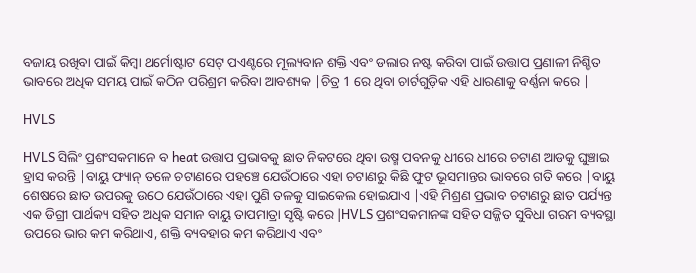ବଜାୟ ରଖିବା ପାଇଁ କିମ୍ବା ଥର୍ମୋଷ୍ଟାଟ ସେଟ୍ ପଏଣ୍ଟରେ ମୂଲ୍ୟବାନ ଶକ୍ତି ଏବଂ ଡଲାର ନଷ୍ଟ କରିବା ପାଇଁ ଉତ୍ତାପ ପ୍ରଣାଳୀ ନିଶ୍ଚିତ ଭାବରେ ଅଧିକ ସମୟ ପାଇଁ କଠିନ ପରିଶ୍ରମ କରିବା ଆବଶ୍ୟକ |ଚିତ୍ର 1 ରେ ଥିବା ଚାର୍ଟଗୁଡ଼ିକ ଏହି ଧାରଣାକୁ ବର୍ଣ୍ଣନା କରେ |

HVLS

HVLS ସିଲିଂ ପ୍ରଶଂସକମାନେ ବ heat ଉତ୍ତାପ ପ୍ରଭାବକୁ ଛାତ ନିକଟରେ ଥିବା ଉଷ୍ମ ପବନକୁ ଧୀରେ ଧୀରେ ଚଟାଣ ଆଡକୁ ଘୁଞ୍ଚାଇ ହ୍ରାସ କରନ୍ତି |ବାୟୁ ଫ୍ୟାନ୍ ତଳେ ଚଟାଣରେ ପହଞ୍ଚେ ଯେଉଁଠାରେ ଏହା ଚଟାଣରୁ କିଛି ଫୁଟ ଭୂସମାନ୍ତର ଭାବରେ ଗତି କରେ |ବାୟୁ ଶେଷରେ ଛାତ ଉପରକୁ ଉଠେ ଯେଉଁଠାରେ ଏହା ପୁଣି ତଳକୁ ସାଇକେଲ ହୋଇଯାଏ |ଏହି ମିଶ୍ରଣ ପ୍ରଭାବ ଚଟାଣରୁ ଛାତ ପର୍ଯ୍ୟନ୍ତ ଏକ ଡିଗ୍ରୀ ପାର୍ଥକ୍ୟ ସହିତ ଅଧିକ ସମାନ ବାୟୁ ତାପମାତ୍ରା ସୃଷ୍ଟି କରେ |HVLS ପ୍ରଶଂସକମାନଙ୍କ ସହିତ ସଜ୍ଜିତ ସୁବିଧା ଗରମ ବ୍ୟବସ୍ଥା ଉପରେ ଭାର କମ କରିଥାଏ, ଶକ୍ତି ବ୍ୟବହାର କମ କରିଥାଏ ଏବଂ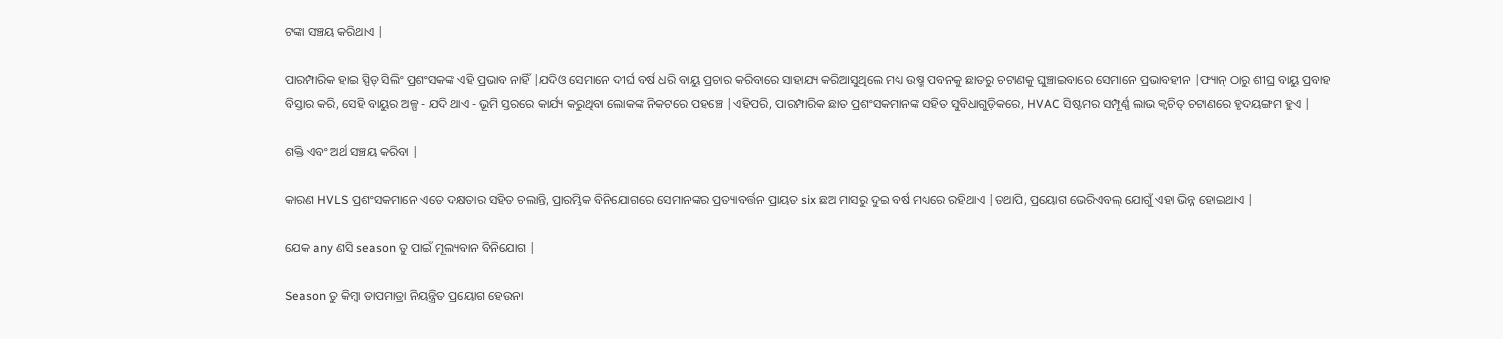ଟଙ୍କା ସଞ୍ଚୟ କରିଥାଏ |

ପାରମ୍ପାରିକ ହାଇ ସ୍ପିଡ୍ ସିଲିଂ ପ୍ରଶଂସକଙ୍କ ଏହି ପ୍ରଭାବ ନାହିଁ |ଯଦିଓ ସେମାନେ ଦୀର୍ଘ ବର୍ଷ ଧରି ବାୟୁ ପ୍ରଚାର କରିବାରେ ସାହାଯ୍ୟ କରିଆସୁଥିଲେ ମଧ୍ୟ ଉଷ୍ମ ପବନକୁ ଛାତରୁ ଚଟାଣକୁ ଘୁଞ୍ଚାଇବାରେ ସେମାନେ ପ୍ରଭାବହୀନ |ଫ୍ୟାନ୍ ଠାରୁ ଶୀଘ୍ର ବାୟୁ ପ୍ରବାହ ବିସ୍ତାର କରି, ସେହି ବାୟୁର ଅଳ୍ପ - ଯଦି ଥାଏ - ଭୂମି ସ୍ତରରେ କାର୍ଯ୍ୟ କରୁଥିବା ଲୋକଙ୍କ ନିକଟରେ ପହଞ୍ଚେ |ଏହିପରି, ପାରମ୍ପାରିକ ଛାତ ପ୍ରଶଂସକମାନଙ୍କ ସହିତ ସୁବିଧାଗୁଡ଼ିକରେ, HVAC ସିଷ୍ଟମର ସମ୍ପୂର୍ଣ୍ଣ ଲାଭ କ୍ୱଚିତ୍ ଚଟାଣରେ ହୃଦୟଙ୍ଗମ ହୁଏ |

ଶକ୍ତି ଏବଂ ଅର୍ଥ ସଞ୍ଚୟ କରିବା |

କାରଣ HVLS ପ୍ରଶଂସକମାନେ ଏତେ ଦକ୍ଷତାର ସହିତ ଚଲାନ୍ତି, ପ୍ରାରମ୍ଭିକ ବିନିଯୋଗରେ ସେମାନଙ୍କର ପ୍ରତ୍ୟାବର୍ତ୍ତନ ପ୍ରାୟତ six ଛଅ ମାସରୁ ଦୁଇ ବର୍ଷ ମଧ୍ୟରେ ରହିଥାଏ |ତଥାପି, ପ୍ରୟୋଗ ଭେରିଏବଲ୍ ଯୋଗୁଁ ଏହା ଭିନ୍ନ ହୋଇଥାଏ |

ଯେକ any ଣସି season ତୁ ପାଇଁ ମୂଲ୍ୟବାନ ବିନିଯୋଗ |

Season ତୁ କିମ୍ବା ତାପମାତ୍ରା ନିୟନ୍ତ୍ରିତ ପ୍ରୟୋଗ ହେଉନା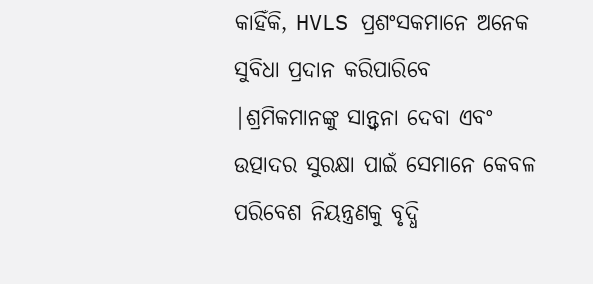କାହିଁକି, HVLS ପ୍ରଶଂସକମାନେ ଅନେକ ସୁବିଧା ପ୍ରଦାନ କରିପାରିବେ |ଶ୍ରମିକମାନଙ୍କୁ ସାନ୍ତ୍ୱନା ଦେବା ଏବଂ ଉତ୍ପାଦର ସୁରକ୍ଷା ପାଇଁ ସେମାନେ କେବଳ ପରିବେଶ ନିୟନ୍ତ୍ରଣକୁ ବୃଦ୍ଧି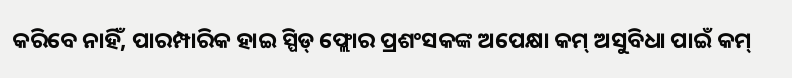କରିବେ ନାହିଁ, ପାରମ୍ପାରିକ ହାଇ ସ୍ପିଡ୍ ଫ୍ଲୋର ପ୍ରଶଂସକଙ୍କ ଅପେକ୍ଷା କମ୍ ଅସୁବିଧା ପାଇଁ କମ୍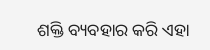ଶକ୍ତି ବ୍ୟବହାର କରି ଏହା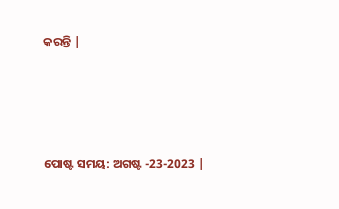କରନ୍ତି |




ପୋଷ୍ଟ ସମୟ: ଅଗଷ୍ଟ -23-2023 |